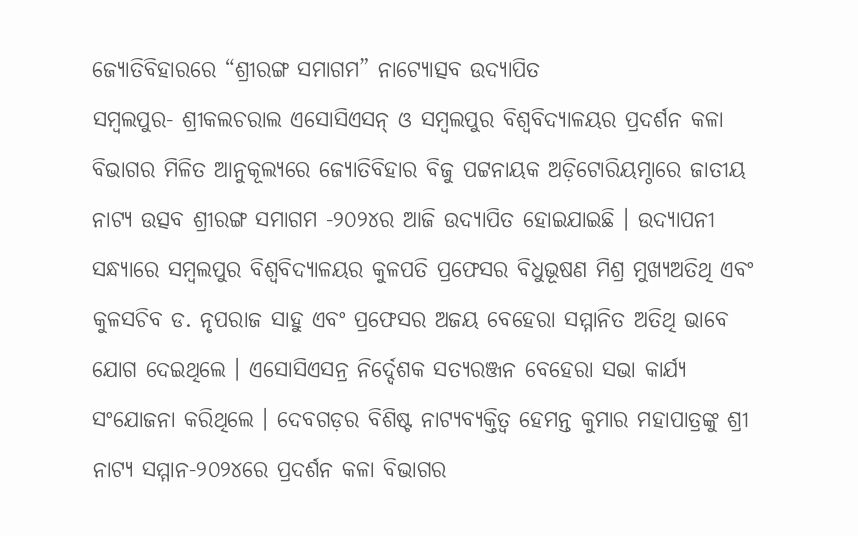ଜ୍ୟୋତିବିହାରରେ “ଶ୍ରୀରଙ୍ଗ ସମାଗମ” ନାଟ୍ୟୋତ୍ସବ ଉଦ୍ଯାପିତ
ସମ୍ବଲପୁର- ଶ୍ରୀକଲଚରାଲ ଏସୋସିଏସନ୍ ଓ ସମ୍ବଲପୁର ବିଶ୍ୱବିଦ୍ୟାଳୟର ପ୍ରଦର୍ଶନ କଳା ବିଭାଗର ମିଳିତ ଆନୁକୂଲ୍ୟରେ ଜ୍ୟୋତିବିହାର ବିଜୁ ପଟ୍ଟନାୟକ ଅଡ଼ିଟୋରିୟମ୍ଠାରେ ଜାତୀୟ ନାଟ୍ୟ ଉତ୍ସବ ଶ୍ରୀରଙ୍ଗ ସମାଗମ -୨୦୨୪ର ଆଜି ଉଦ୍ଯାପିତ ହୋଇଯାଇଛି । ଉଦ୍ଯାପନୀ ସନ୍ଧ୍ୟାରେ ସମ୍ବଲପୁର ବିଶ୍ୱବିଦ୍ୟାଳୟର କୁଳପତି ପ୍ରଫେସର ବିଧୁଭୂଷଣ ମିଶ୍ର ମୁଖ୍ୟଅତିଥି ଏବଂ କୁଳସଚିବ ଡ. ନୃପରାଜ ସାହୁ ଏବଂ ପ୍ରଫେସର ଅଜୟ ବେହେରା ସମ୍ମାନିତ ଅତିଥି ଭାବେ ଯୋଗ ଦେଇଥିଲେ । ଏସୋସିଏସନ୍ର ନିର୍ଦ୍ଦେଶକ ସତ୍ୟରଞ୍ଜନ ବେହେରା ସଭା କାର୍ଯ୍ୟ ସଂଯୋଜନା କରିଥିଲେ । ଦେବଗଡ଼ର ବିଶିଷ୍ଟ ନାଟ୍ୟବ୍ୟକ୍ତିତ୍ୱ ହେମନ୍ତ କୁମାର ମହାପାତ୍ରଙ୍କୁ ଶ୍ରୀ ନାଟ୍ୟ ସମ୍ମାନ-୨୦୨୪ରେ ପ୍ରଦର୍ଶନ କଳା ବିଭାଗର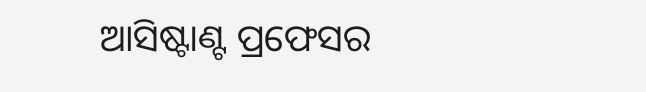ଆସିଷ୍ଟାଣ୍ଟ ପ୍ରଫେସର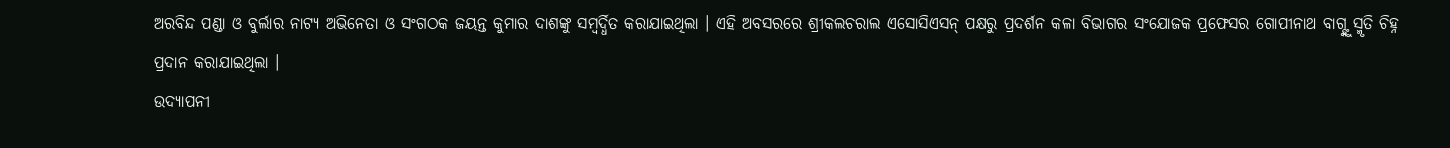ଅରବିନ୍ଦ ପଣ୍ଡା ଓ ବୁର୍ଲାର ନାଟ୍ୟ ଅଭିନେତା ଓ ସଂଗଠକ ଜୟନ୍ତ କୁମାର ଦାଶଙ୍କୁ ସମ୍ବର୍ଦ୍ଧିତ କରାଯାଇଥିଲା । ଏହି ଅବସରରେ ଶ୍ରୀକଲଚରାଲ ଏସୋସିଏସନ୍ ପକ୍ଷରୁ ପ୍ରଦର୍ଶନ କଳା ବିଭାଗର ସଂଯୋଜକ ପ୍ରଫେସର ଗୋପୀନାଥ ବାଗ୍ଙ୍କୁ ସ୍ମୃତି ଚିହ୍ନ ପ୍ରଦାନ କରାଯାଇଥିଲା ।
ଉଦ୍ଯାପନୀ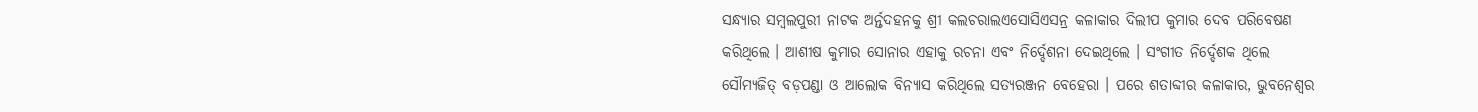ସନ୍ଧ୍ୟାର ସମ୍ବଲପୁରୀ ନାଟକ ଅର୍ନ୍ତଦହନକୁ ଶ୍ରୀ କଲଚରାଲଏସୋସିଏସନ୍ର କଳାକାର ଦିଲୀପ କୁମାର ଦେବ ପରିବେଷଣ କରିଥିଲେ । ଆଶୀଷ କୁମାର ସୋନାର ଏହାକୁ ରଚନା ଏବଂ ନିର୍ଦ୍ଦେଶନା ଦେଇଥିଲେ । ସଂଗୀତ ନିର୍ଦ୍ଦେଶକ ଥିଲେ ସୌମ୍ୟଜିତ୍ ବଡ଼ପଣ୍ଡା ଓ ଆଲୋକ ବିନ୍ୟାସ କରିଥିଲେ ସତ୍ୟରଞ୍ଜନ ବେହେରା । ପରେ ଶତାବ୍ଦୀର କଳାକାର, ଭୁବନେଶ୍ୱର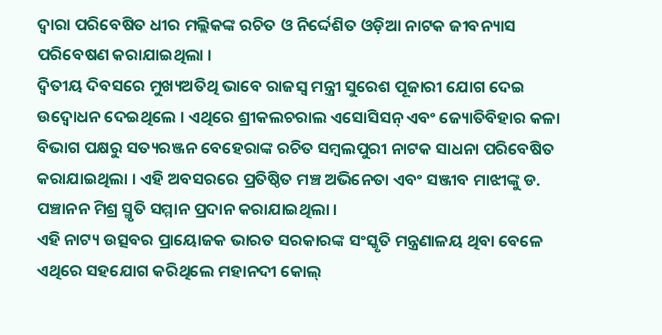ଦ୍ୱାରା ପରିବେଷିତ ଧୀର ମଲ୍ଲିକଙ୍କ ରଚିତ ଓ ନିର୍ଦ୍ଦେଶିତ ଓଡ଼ିଆ ନାଟକ ଜୀବନ୍ୟାସ ପରିବେଷଣ କରାଯାଇଥିଲା ।
ଦ୍ୱିତୀୟ ଦିବସରେ ମୁଖ୍ୟଅତିଥି ଭାବେ ରାଜସ୍ୱ ମନ୍ତ୍ରୀ ସୁରେଶ ପୂଜାରୀ ଯୋଗ ଦେଇ ଉଦ୍ବୋଧନ ଦେଇଥିଲେ । ଏଥିରେ ଶ୍ରୀକଲଚରାଲ ଏସୋସିସନ୍ ଏବଂ ଜ୍ୟୋତିବିହାର କଳା ବିଭାଗ ପକ୍ଷରୁ ସତ୍ୟରଞ୍ଜନ ବେହେରାଙ୍କ ରଚିତ ସମ୍ବଲପୁରୀ ନାଟକ ସାଧନା ପରିବେଷିତ କରାଯାଇଥିଲା । ଏହି ଅବସରରେ ପ୍ରତିଷ୍ଠିତ ମଞ୍ଚ ଅଭିନେତା ଏବଂ ସଞ୍ଜୀବ ମାଝୀଙ୍କୁ ଡ. ପଞ୍ଚାନନ ମିଶ୍ର ସ୍ମୃତି ସମ୍ମାନ ପ୍ରଦାନ କରାଯାଇଥିଲା ।
ଏହି ନାଟ୍ୟ ଉତ୍ସବର ପ୍ରାୟୋଜକ ଭାରତ ସରକାରଙ୍କ ସଂସ୍କୃତି ମନ୍ତ୍ରଣାଳୟ ଥିବା ବେଳେ ଏଥିରେ ସହଯୋଗ କରିଥିଲେ ମହାନଦୀ କୋଲ୍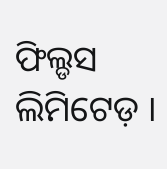ଫିଲ୍ଡସ ଲିମିଟେଡ଼ ।